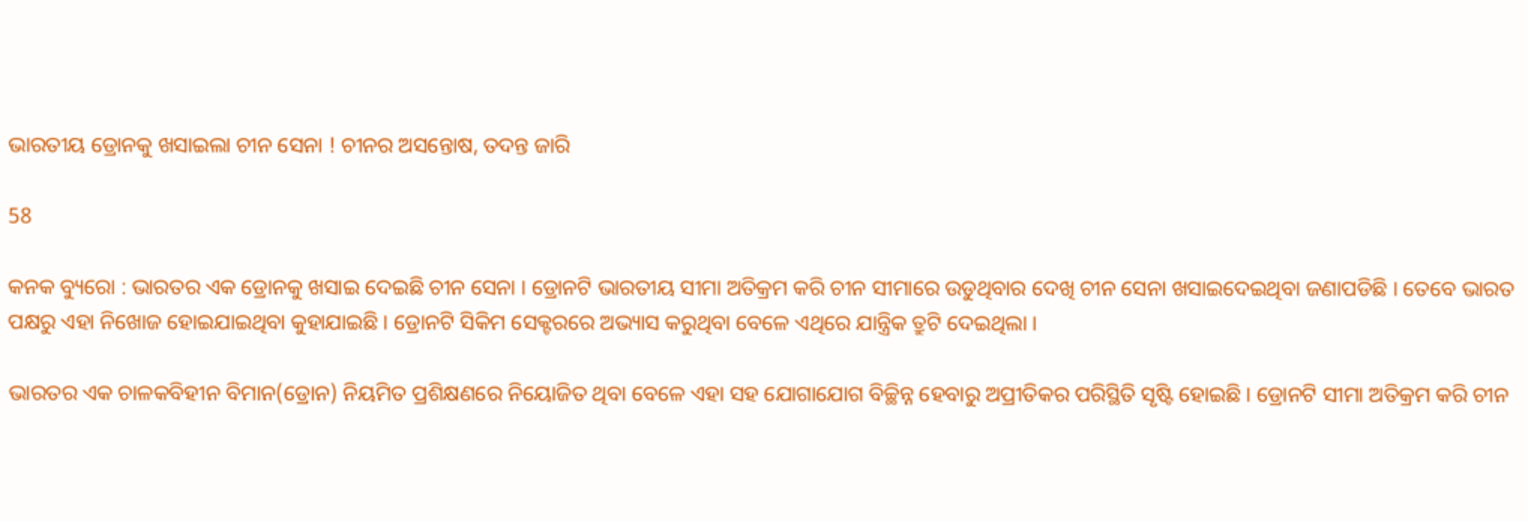ଭାରତୀୟ ଡ୍ରୋନକୁ ଖସାଇଲା ଚୀନ ସେନା ! ଚୀନର ଅସନ୍ତୋଷ, ତଦନ୍ତ ଜାରି

58

କନକ ବ୍ୟୁରୋ : ଭାରତର ଏକ ଡ୍ରୋନକୁ ଖସାଇ ଦେଇଛି ଚୀନ ସେନା । ଡ୍ରୋନଟି ଭାରତୀୟ ସୀମା ଅତିକ୍ରମ କରି ଚୀନ ସୀମାରେ ଉଡୁଥିବାର ଦେଖି ଚୀନ ସେନା ଖସାଇଦେଇଥିବା ଜଣାପଡିଛି । ତେବେ ଭାରତ ପକ୍ଷରୁ ଏହା ନିଖୋଜ ହୋଇଯାଇଥିବା କୁହାଯାଇଛି । ଡ୍ରୋନଟି ସିକିମ ସେକ୍ଟରରେ ଅଭ୍ୟାସ କରୁଥିବା ବେଳେ ଏଥିରେ ଯାନ୍ତ୍ରିକ ତ୍ରୁଟି ଦେଇଥିଲା ।

ଭାରତର ଏକ ଚାଳକବିହୀନ ବିମାନ(ଡ୍ରୋନ) ନିୟମିତ ପ୍ରଶିକ୍ଷଣରେ ନିୟୋଜିତ ଥିବା ବେଳେ ଏହା ସହ ଯୋଗାଯୋଗ ବିଚ୍ଛିନ୍ନ ହେବାରୁ ଅପ୍ରୀତିକର ପରିସ୍ଥିତି ସୃଷ୍ଟି ହୋଇଛି। ଡ୍ରୋନଟି ସୀମା ଅତିକ୍ରମ କରି ଚୀନ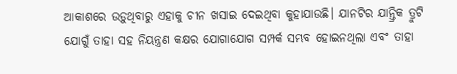ଆକାଶରେ ଉଡ଼ୁଥିବାରୁ ଏହାକୁ ଚୀନ ଖସାଇ ଦେଇଥିବା କୁହାଯାଉଛି। ଯାନଟିର ଯାନ୍ତ୍ରିକ ତ୍ରୁଟି ଯୋଗୁଁ ତାହା ସହ ନିୟନ୍ତ୍ରଣ କକ୍ଷର ଯୋଗାଯୋଗ ସମ୍ପର୍କ ସମ୍ଭବ ହୋଇନଥିଲା ଏବଂ ତାହା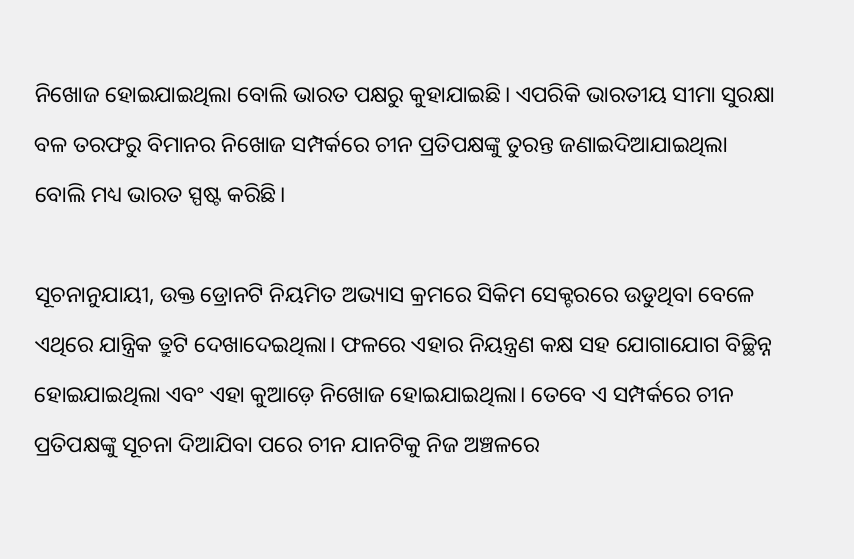ନିଖୋଜ ହୋଇଯାଇଥିଲା ବୋଲି ଭାରତ ପକ୍ଷରୁ କୁହାଯାଇଛି। ଏପରିକି ଭାରତୀୟ ସୀମା ସୁରକ୍ଷା ବଳ ତରଫରୁ ବିମାନର ନିଖୋଜ ସମ୍ପର୍କରେ ଚୀନ ପ୍ରତିପକ୍ଷଙ୍କୁ ତୁରନ୍ତ ଜଣାଇଦିଆଯାଇଥିଲା ବୋଲି ମଧ୍ୟ ଭାରତ ସ୍ପଷ୍ଟ କରିଛି।

ସୂଚନାନୁଯାୟୀ, ଉକ୍ତ ଡ୍ରୋନଟି ନିୟମିତ ଅଭ୍ୟାସ କ୍ରମରେ ସିକିମ ସେକ୍ଟରରେ ଉଡୁଥିବା ବେଳେ ଏଥିରେ ଯାନ୍ତ୍ରିକ ତ୍ରୁଟି ଦେଖାଦେଇଥିଲା। ଫଳରେ ଏହାର ନିୟନ୍ତ୍ରଣ କକ୍ଷ ସହ ଯୋଗାଯୋଗ ବିଚ୍ଛିନ୍ନ ହୋଇଯାଇଥିଲା ଏବଂ ଏହା କୁଆଡ଼େ ନିଖୋଜ ହୋଇଯାଇଥିଲା। ତେବେ ଏ ସମ୍ପର୍କରେ ଚୀନ ପ୍ରତିପକ୍ଷଙ୍କୁ ସୂଚନା ଦିଆଯିବା ପରେ ଚୀନ ଯାନଟିକୁ ନିଜ ଅଞ୍ଚଳରେ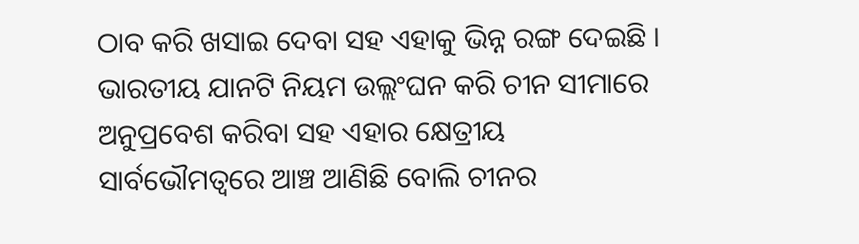ଠାବ କରି ଖସାଇ ଦେବା ସହ ଏହାକୁ ଭିନ୍ନ ରଙ୍ଗ ଦେଇଛି । ଭାରତୀୟ ଯାନଟି ନିୟମ ଉଲ୍ଲଂଘନ କରି ଚୀନ ସୀମାରେ ଅନୁପ୍ରବେଶ କରିବା ସହ ଏହାର କ୍ଷେତ୍ରୀୟ ସାର୍ବଭୌମତ୍ୱରେ ଆଞ୍ଚ ଆଣିଛି ବୋଲି ଚୀନର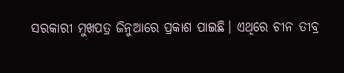ସରକାରୀ ମୁଖପତ୍ର ଜିନୁଆରେ ପ୍ରକାଶ ପାଇଛି। ଏଥିରେ ଚୀନ ତୀବ୍ର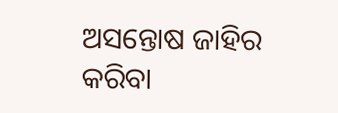ଅସନ୍ତୋଷ ଜାହିର କରିବା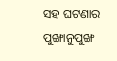ସହ ଘଟଣାର ପୁଙ୍ଖାନୁପୁଙ୍ଖ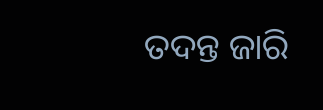ତଦନ୍ତ ଜାରି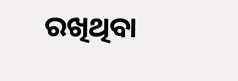ରଖିଥିବା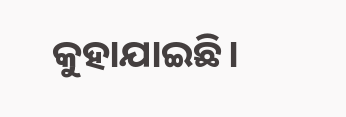କୁହାଯାଇଛି।